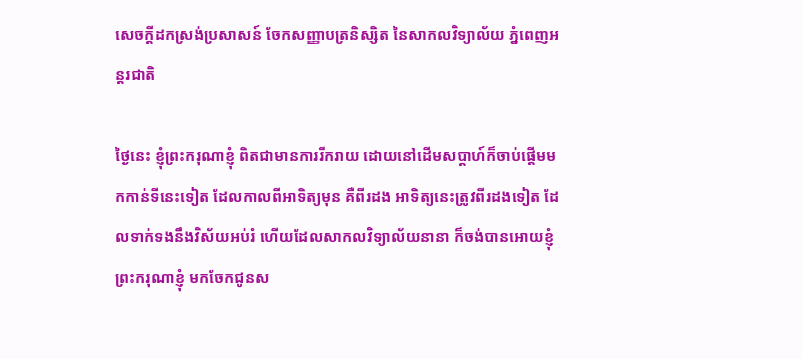សេចក្តីដកស្រង់ប្រសាសន៍ ចែកសញ្ញាបត្រនិស្សិត នៃសាកលវិទ្យាល័យ ភ្នំពេញអន្តរជាតិ

ថ្ងៃនេះ ខ្ញុំព្រះករុណាខ្ញុំ ពិតជាមានការរីករាយ ដោយនៅដើមសប្តាហ៍ក៏ចាប់ផ្តើមមកកាន់ទីនេះទៀត ដែលកាលពីអាទិត្យមុន គឺពីរដង អាទិត្យនេះត្រូវពីរដងទៀត ដែលទាក់ទងនឹងវិស័យអប់រំ ហើយដែលសាកលវិទ្យាល័យនានា ក៏ចង់បានអោយខ្ញុំព្រះករុណាខ្ញុំ មកចែកជូនស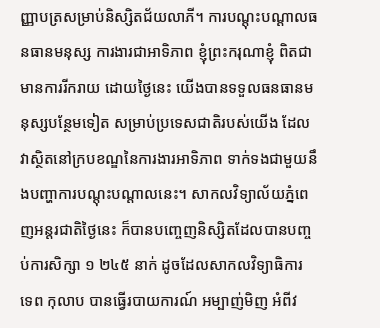ញ្ញាបត្រសម្រាប់និស្សិតជ័យលាភី។ ការបណ្តុះបណ្តាលធនធានមនុស្ស ការងារជាអាទិភាព ខ្ញុំព្រះករុណាខ្ញុំ ពិតជាមានការរីករាយ ដោយថ្ងៃនេះ យើងបានទទួលធនធានមនុស្សបន្ថែមទៀត សម្រាប់ប្រទេសជាតិរបស់យើង ដែលវាស្ថិតនៅក្របខណ្ឌនៃការងារអាទិភាព ទាក់ទងជាមួយនឹងបញ្ហាការបណ្តុះបណ្តាលនេះ។ សាកលវិទ្យាល័យភ្នំពេញអន្តរជាតិថ្ងៃនេះ ក៏បានបញ្ចេញនិស្សិតដែលបានបញ្ចប់ការសិក្សា ១ ២៤៥ នាក់ ដូចដែលសាកលវិទ្យាធិការ ទេព កុលាប បានធ្វើរបាយការណ៍ អម្បាញ់មិញ អំពីវ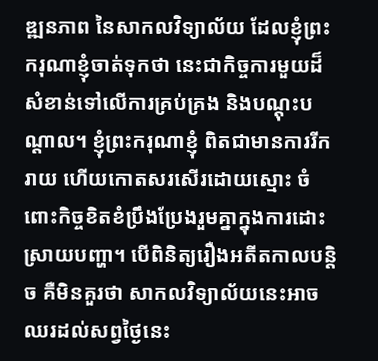ឌ្ឍនភាព នៃសាកលវិទ្យាល័យ ដែលខ្ញុំព្រះករុណាខ្ញុំចាត់ទុកថា នេះជាកិច្ចការមួយដ៏សំខាន់ទៅលើការគ្រប់គ្រង និងបណ្តុះបណ្តាល។ ខ្ញុំព្រះករុណាខ្ញុំ ពិតជាមានការរីករាយ ហើយកោតសរសើរដោយស្មោះ ចំពោះកិច្ចខិតខំប្រឹងប្រែងរួមគ្នាក្នុងការដោះស្រាយបញ្ហា។ បើពិនិត្យរឿងអតីតកាលបន្តិច គឺមិនគួរថា សាកលវិទ្យាល័យនេះអាចឈរដល់សព្វថ្ងៃនេះ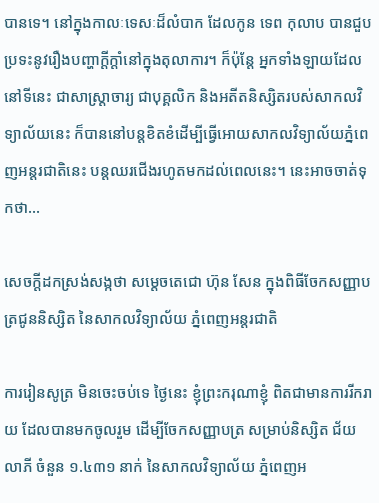បានទេ។ នៅក្នុងកាលៈទេសៈដ៏លំបាក ដែលកូន ទេព កុលាប បានជួបប្រទះនូវរឿងបញ្ហាក្តីក្តាំនៅក្នុងតុលាការ។ ក៏ប៉ុន្តែ អ្នកទាំងឡាយដែលនៅទីនេះ ជាសាស្រ្តាចារ្យ ជាបុគ្គលិក និងអតីតនិស្សិតរបស់សាកលវិទ្យាល័យនេះ ក៏បាននៅបន្តខិតខំដើម្បីធ្វើអោយសាកលវិទ្យាល័យភ្នំពេញអន្តរជាតិនេះ បន្តឈរជើងរហូតមកដល់ពេលនេះ។ នេះអាចចាត់ទុកថា…

សេចក្តីដកស្រង់សង្កថា សម្តេចតេជោ ហ៊ុន សែន ក្នុងពិធីចែកសញ្ញាបត្រជូននិស្សិត នៃសាកលវិទ្យាល័យ ភ្នំពេញអន្តរជាតិ

ការរៀនសូត្រ មិនចេះចប់ទេ ថ្ងៃនេះ ខ្ញុំព្រះករុណាខ្ញុំ ពិតជាមានការរីករាយ ដែលបានមកចូលរួម ដើម្បីចែកសញ្ញាបត្រ សម្រាប់និស្សិត ជ័យលាភី ចំនួន ១.៤៣១ នាក់ នៃសាកលវិទ្យាល័យ ភ្នំពេញអ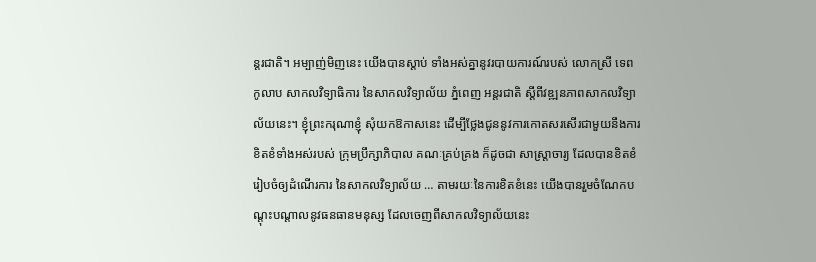ន្តរជាតិ។ អម្បាញ់មិញនេះ យើងបានស្តាប់ ទាំងអស់គ្នានូវរបាយការណ៍របស់ លោកស្រី ទេព កូលាប សាកលវិទ្យាធិការ នៃសាកលវិទ្យាល័យ ភ្នំពេញ អន្តរជាតិ ស្តីពីវឌ្ឍនភាពសាកលវិទ្យាល័យនេះ។ ខ្ញុំព្រះករុណាខ្ញុំ សុំយកឱកាសនេះ ដើម្បីថ្លែងជូននូវការកោតសរសើរជាមួយនឹងការខិតខំទាំងអស់របស់ ក្រុមប្រឹក្សាភិបាល គណៈគ្រប់គ្រង ក៏ដូចជា សាស្ត្រាចារ្យ ដែលបានខិតខំរៀបចំឲ្យដំណើរការ នៃសាកលវិទ្យាល័យ … តាមរយៈនៃការខិតខំនេះ យើងបានរួមចំណែកបណ្តុះបណ្តាលនូវធនធានមនុស្ស ដែលចេញពីសាកលវិទ្យាល័យនេះ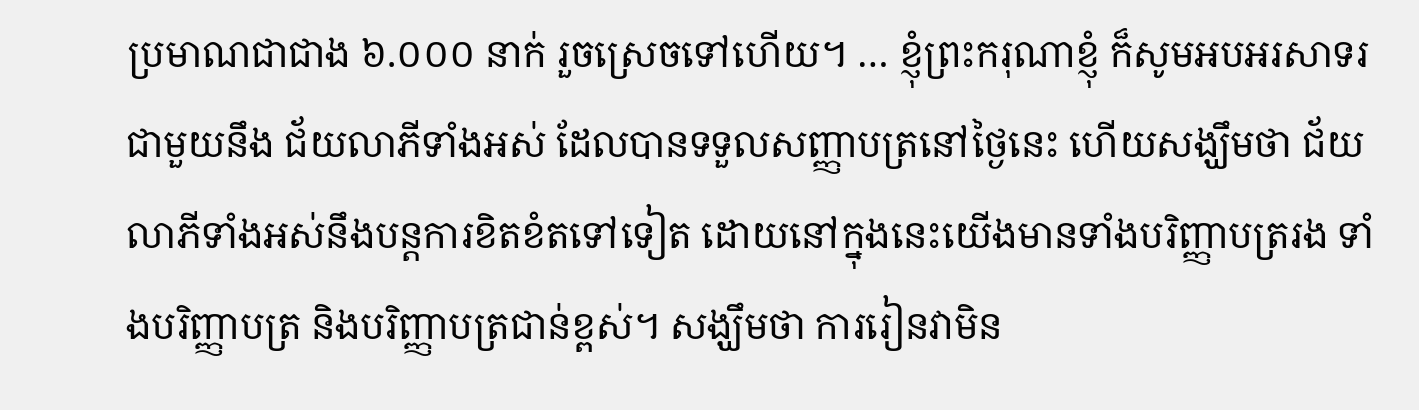ប្រមាណជាជាង ៦.០០០ នាក់ រួចស្រេចទៅហើយ។ … ខ្ញុំព្រះករុណាខ្ញុំ ក៏សូមអបអរសាទរជាមួយនឹង ជ័យលាភីទាំងអស់ ដែលបានទទួលសញ្ញាបត្រនៅថ្ងៃនេះ ហើយសង្ឃឹមថា ជ័យលាភីទាំងអស់នឹងបន្តការខិតខំតទៅទៀត ដោយនៅក្នុងនេះយើងមានទាំងបរិញ្ញាបត្ររង ទាំងបរិញ្ញាបត្រ និងបរិញ្ញាបត្រជាន់ខ្ពស់។ សង្ឃឹមថា ការរៀនវាមិន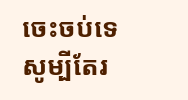ចេះចប់ទេ សូម្បីតែរ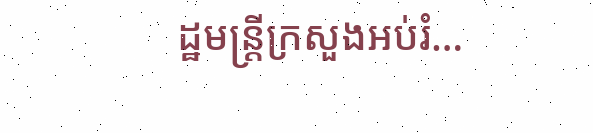ដ្ឋមន្ត្រីក្រសួងអប់រំ…